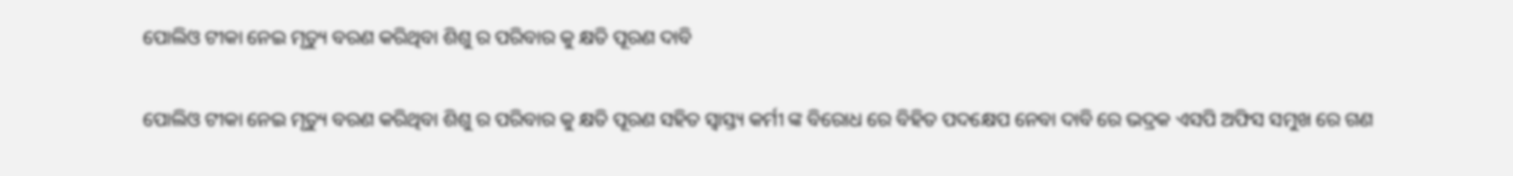ପୋଲିଓ ଟୀକା ନେଇ ମୃତ୍ୟୁ ବରଣ କରିଥିବା ଶିଶୁ ର ପରିବାର କୁ କ୍ଷତି ପୂରଣ ଦାବି

ପୋଲିଓ ଟୀକା ନେଇ ମୃତ୍ୟୁ ବରଣ କରିଥିବା ଶିଶୁ ର ପରିବାର କୁ କ୍ଷତି ପୂରଣ ସହିତ ସ୍ଵାସ୍ତ୍ୟ କର୍ମୀ ଙ୍କ ବିରୋଧ ରେ ବିହିତ ପଦକ୍ଷେପ ନେବା ଦାବି ରେ ଭଦ୍ରକ ଏସପି ଅଫିସ ସମୁଖ ରେ ଗଣ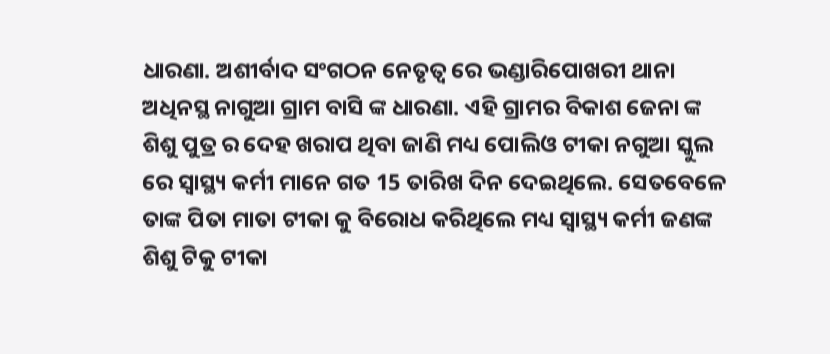ଧାରଣା. ଅଶୀର୍ବାଦ ସଂଗଠନ ନେତୃତ୍ୱ ରେ ଭଣ୍ଡାରିପୋଖରୀ ଥାନା ଅଧିନସ୍ଥ ନାଗୁଆ ଗ୍ରାମ ବାସି ଙ୍କ ଧାରଣା. ଏହି ଗ୍ରାମର ବିକାଶ ଜେନା ଙ୍କ ଶିଶୁ ପୁତ୍ର ର ଦେହ ଖରାପ ଥିବା ଜାଣି ମଧ୍ୟ ପୋଲିଓ ଟୀକା ନଗୁଆ ସ୍କୁଲ ରେ ସ୍ୱାସ୍ଥ୍ୟ କର୍ମୀ ମାନେ ଗତ 15 ତାରିଖ ଦିନ ଦେଇଥିଲେ. ସେତବେଳେ ତାଙ୍କ ପିତା ମାତା ଟୀକା କୁ ବିରୋଧ କରିଥିଲେ ମଧ୍ୟ ସ୍ୱାସ୍ଥ୍ୟ କର୍ମୀ ଜଣଙ୍କ ଶିଶୁ ଟିକୁ ଟୀକା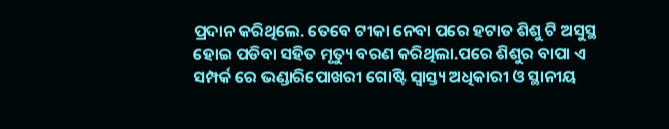ପ୍ରଦାନ କରିଥିଲେ. ତେବେ ଟୀକା ନେବା ପରେ ହଟାତ ଶିଶୁ ଟି ଅସୁସ୍ଥ ହୋଇ ପଡିବା ସହିତ ମୃତ୍ୟୁ ବରଣ କରିଥିଲା.ପରେ ଶିଶୁର ବାପା ଏ ସମ୍ପର୍କ ରେ ଭଣ୍ଡାରିପୋଖରୀ ଗୋଷ୍ଟି ସ୍ଵାସ୍ତ୍ୟ ଅଧିକାରୀ ଓ ସ୍ଥାନୀୟ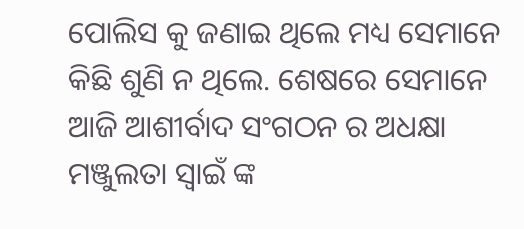ପୋଲିସ କୁ ଜଣାଇ ଥିଲେ ମଧ୍ୟ ସେମାନେ କିଛି ଶୁଣି ନ ଥିଲେ. ଶେଷରେ ସେମାନେ ଆଜି ଆଶୀର୍ବାଦ ସଂଗଠନ ର ଅଧକ୍ଷା ମଞ୍ଜୁଲତା ସ୍ୱାଇଁ ଙ୍କ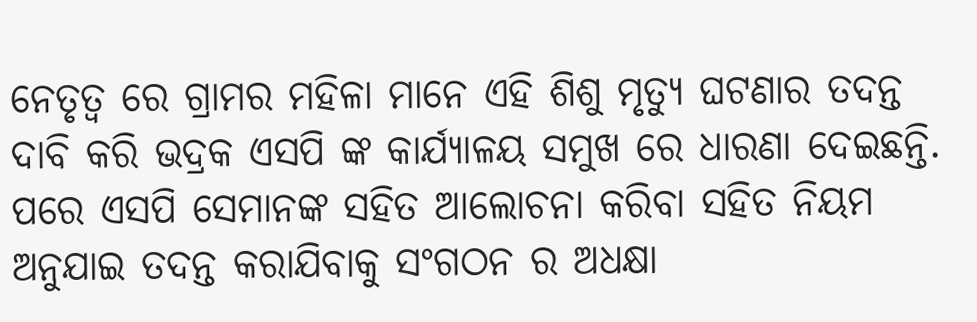ନେତୃତ୍ୱ ରେ ଗ୍ରାମର ମହିଳା ମାନେ ଏହି ଶିଶୁ ମୃତ୍ୟୁ ଘଟଣାର ତଦନ୍ତ ଦାବି କରି ଭଦ୍ରକ ଏସପି ଙ୍କ କାର୍ଯ୍ୟାଳୟ ସମୁଖ ରେ ଧାରଣା ଦେଇଛନ୍ତି. ପରେ ଏସପି ସେମାନଙ୍କ ସହିତ ଆଲୋଚନା କରିବା ସହିତ ନିୟମ ଅନୁଯାଇ ତଦନ୍ତ କରାଯିବାକୁ ସଂଗଠନ ର ଅଧକ୍ଷା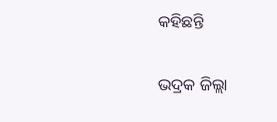କହିଛନ୍ତି

ଭଦ୍ରକ ଜିଲ୍ଲା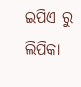ଇପିଏ ରୁ ଲିପିକା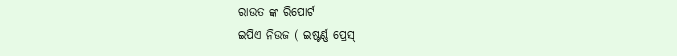ରାଉତ ଙ୍କ ରିପୋର୍ଟ
ଇପିଏ ନିଉଜ ( ଇଷ୍ଟର୍ଣ୍ଣ ପ୍ରେସ୍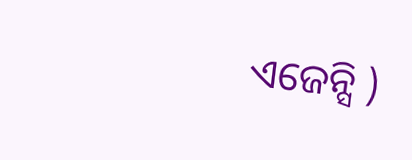ଏଜେନ୍ସି )